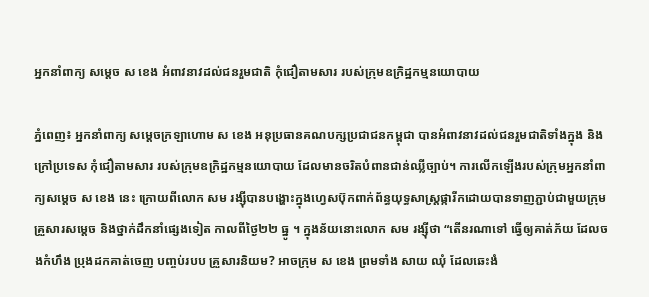អ្នកនាំពាក្យ សម្តេច ស ខេង អំពាវនាវដល់ជនរួមជាតិ កុំជឿតាមសារ របស់ក្រុមឧក្រិដ្ឋកម្មនយោបាយ

ភ្នំពេញ៖ អ្នកនាំពាក្យ សម្តេចក្រឡាហោម ស ខេង អនុប្រធានគណបក្សប្រជាជនកម្ពុជា បានអំពាវនាវដល់ជនរួមជាតិទាំងក្នុង និងក្រៅប្រទេស កុំជឿតាមសារ របស់ក្រុមឧក្រិដ្ឋកម្មនយោបាយ ដែលមានចរិតបំពានជាន់ឈ្លីច្បាប់។ ការលើកឡើងរបស់ក្រុមអ្នកនាំពាក្យសម្តេច ស ខេង នេះ ក្រោយពីលោក សម រង្ស៊ីបានបង្ហោះក្នុងហ្វេសប៊ុកពាក់ព័ន្ធយុទ្ធសាស្ត្រផ្ការីកដោយបានទាញភ្ជាប់ជាមួយក្រុមគ្រួសារសម្តេច និងថ្នាក់ដឹកនាំផ្សេងទៀត កាលពីថ្ងៃ២២ ធ្នូ ។ ក្នុងន័យនោះលោក សម រង្ស៊ីថា “តើនរណាទៅ ធ្វើឲ្យគាត់ភ័យ ដែលចងកំហឹង ប្រុងដកគាត់ចេញ បញ្ចប់របប គ្រួសារនិយម? អាចក្រុម ស ខេង ព្រមទាំង សាយ ឈុំ ដែលឆេះងំ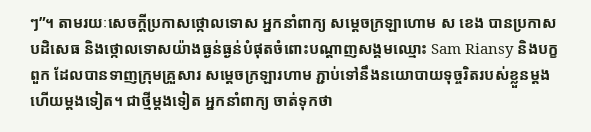ៗ”។ តាមរយៈសេចក្ដីប្រកាសថ្កោលទោស អ្នកនាំពាក្យ សម្តេចក្រឡាហោម ស ខេង បានប្រកាសបដិសេធ និងថ្កោលទោសយ៉ាងធ្ងន់ធ្ងន់បំផុតចំពោះបណ្តាញសង្គមឈ្មោះ Sam Riansy និងបក្ខពួក ដែលបានទាញក្រុមគ្រួសារ សម្តេចក្រឡារហាម ភ្ជាប់ទៅនឹងនយោបាយទុច្ចរិតរបស់ខ្លួនម្តងហើយម្តងទៀត។ ជាថ្មីម្តងទៀត អ្នកនាំពាក្យ ចាត់ទុកថា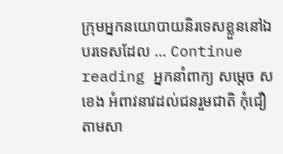ក្រុមអ្នកនយោបាយនិរទេសខ្លួននៅឯបរទេសដែល … Continue reading អ្នកនាំពាក្យ សម្តេច ស ខេង អំពាវនាវដល់ជនរួមជាតិ កុំជឿតាមសា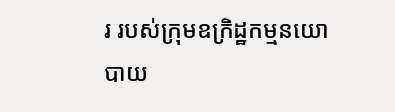រ របស់ក្រុមឧក្រិដ្ឋកម្មនយោបាយ